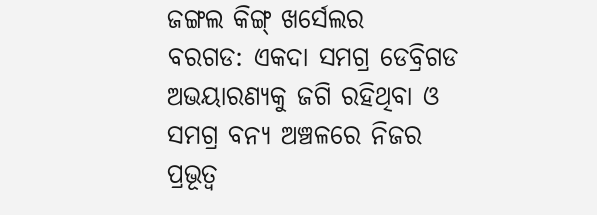ଜଙ୍ଗଲ କିଙ୍ଗ୍ ଖର୍ସେଲର
ବରଗଡ: ଏକଦା ସମଗ୍ର ଡେବ୍ରିଗଡ ଅଭୟାରଣ୍ୟକୁ ଜଗି ରହିଥିବା ଓ ସମଗ୍ର ବନ୍ୟ ଅଞ୍ଚଳରେ ନିଜର ପ୍ରଭୂତ୍ୱ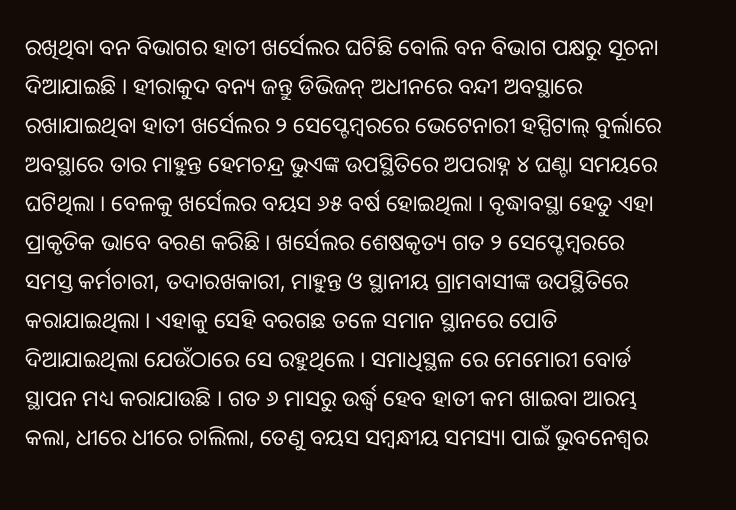ରଖିଥିବା ବନ ବିଭାଗର ହାତୀ ଖର୍ସେଲର ଘଟିଛି ବୋଲି ବନ ବିଭାଗ ପକ୍ଷରୁ ସୂଚନା ଦିଆଯାଇଛି । ହୀରାକୁଦ ବନ୍ୟ ଜନ୍ତୁ ଡିଭିଜନ୍ ଅଧୀନରେ ବନ୍ଦୀ ଅବସ୍ଥାରେ ରଖାଯାଇଥିବା ହାତୀ ଖର୍ସେଲର ୨ ସେପ୍ଟେମ୍ବରରେ ଭେଟେନାରୀ ହସ୍ପିଟାଲ୍ ବୁର୍ଲାରେ ଅବସ୍ଥାରେ ତାର ମାହୁନ୍ତ ହେମଚନ୍ଦ୍ର ଭୁଏଙ୍କ ଉପସ୍ଥିତିରେ ଅପରାହ୍ନ ୪ ଘଣ୍ଟା ସମୟରେ ଘଟିଥିଲା । ବେଳକୁ ଖର୍ସେଲର ବୟସ ୬୫ ବର୍ଷ ହୋଇଥିଲା । ବୃଦ୍ଧାବସ୍ଥା ହେତୁ ଏହା ପ୍ରାକୃତିକ ଭାବେ ବରଣ କରିଛି । ଖର୍ସେଲର ଶେଷକୃତ୍ୟ ଗତ ୨ ସେପ୍ଟେମ୍ବରରେ ସମସ୍ତ କର୍ମଚାରୀ, ତଦାରଖକାରୀ, ମାହୁନ୍ତ ଓ ସ୍ଥାନୀୟ ଗ୍ରାମବାସୀଙ୍କ ଉପସ୍ଥିତିରେ କରାଯାଇଥିଲା । ଏହାକୁ ସେହି ବରଗଛ ତଳେ ସମାନ ସ୍ଥାନରେ ପୋତି ଦିଆଯାଇଥିଲା ଯେଉଁଠାରେ ସେ ରହୁଥିଲେ । ସମାଧିସ୍ଥଳ ରେ ମେମୋରୀ ବୋର୍ଡ ସ୍ଥାପନ ମଧ୍ୟ କରାଯାଉଛି । ଗତ ୬ ମାସରୁ ଉର୍ଦ୍ଧ୍ୱ ହେବ ହାତୀ କମ ଖାଇବା ଆରମ୍ଭ କଲା, ଧୀରେ ଧୀରେ ଚାଲିଲା, ତେଣୁ ବୟସ ସମ୍ବନ୍ଧୀୟ ସମସ୍ୟା ପାଇଁ ଭୁବନେଶ୍ୱର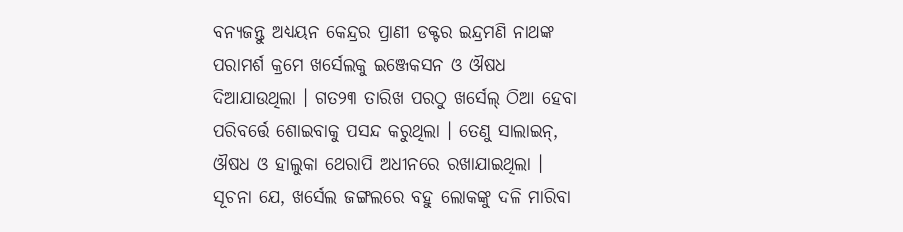ବନ୍ୟଜନ୍ତୁ ଅଧ୍ୟୟନ କେନ୍ଦ୍ରର ପ୍ରାଣୀ ଡକ୍ଟର ଇନ୍ଦ୍ରମଣି ନାଥଙ୍କ ପରାମର୍ଶ କ୍ରମେ ଖର୍ସେଲକୁ ଇଞ୍ଜେକସନ ଓ ଔଷଧ ଦିଆଯାଉଥିଲା । ଗତ୨୩ ତାରିଖ ପରଠୁ ଖର୍ସେଲ୍ ଠିଆ ହେବା ପରିବର୍ତ୍ତେ ଶୋଇବାକୁ ପସନ୍ଦ କରୁଥିଲା । ତେଣୁ ସାଲାଇନ୍, ଔଷଧ ଓ ହାଲୁକା ଥେରାପି ଅଧୀନରେ ରଖାଯାଇଥିଲା ।
ସୂଚନା ଯେ, ଖର୍ସେଲ ଜଙ୍ଗଲରେ ବହୁ ଲୋକଙ୍କୁ ଦଳି ମାରିବା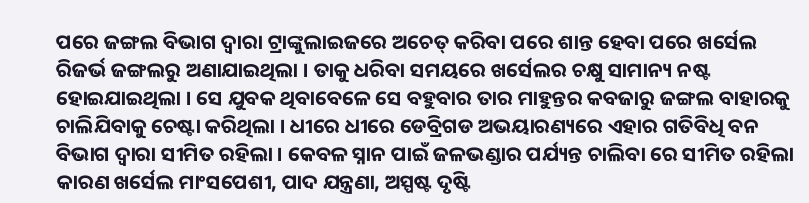ପରେ ଜଙ୍ଗଲ ବିଭାଗ ଦ୍ୱାରା ଟ୍ରାଙ୍କୁଲାଇଜରେ ଅଚେତ୍ କରିବା ପରେ ଶାନ୍ତ ହେବା ପରେ ଖର୍ସେଲ ରିଜର୍ଭ ଜଙ୍ଗଲରୁ ଅଣାଯାଇଥିଲା । ତାକୁ ଧରିବା ସମୟରେ ଖର୍ସେଲର ଚକ୍ଷୁ ସାମାନ୍ୟ ନଷ୍ଟ ହୋଇଯାଇଥିଲା । ସେ ଯୁବକ ଥିବାବେଳେ ସେ ବହୁବାର ତାର ମାହୁନ୍ତର କବଜାରୁ ଜଙ୍ଗଲ ବାହାରକୁ ଚାଲିଯିବାକୁ ଚେଷ୍ଟା କରିଥିଲା । ଧୀରେ ଧୀରେ ଡେବ୍ରିଗଡ ଅଭୟାରଣ୍ୟରେ ଏହାର ଗତିବିଧି ବନ ବିଭାଗ ଦ୍ୱାରା ସୀମିତ ରହିଲା । କେବଳ ସ୍ନାନ ପାଇଁ ଜଳଭଣ୍ଡାର ପର୍ଯ୍ୟନ୍ତ ଚାଲିବା ରେ ସୀମିତ ରହିଲା କାରଣ ଖର୍ସେଲ ମାଂସପେଶୀ, ପାଦ ଯନ୍ତ୍ରଣା, ଅସ୍ପଷ୍ଟ ଦୃଷ୍ଟି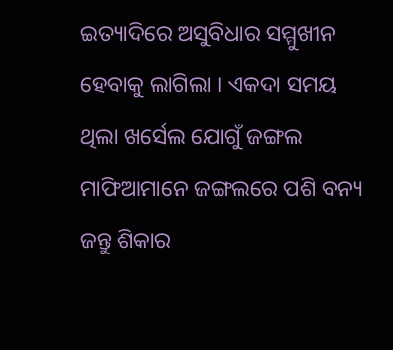ଇତ୍ୟାଦିରେ ଅସୁବିଧାର ସମ୍ମୁଖୀନ ହେବାକୁ ଲାଗିଲା । ଏକଦା ସମୟ ଥିଲା ଖର୍ସେଲ ଯୋଗୁଁ ଜଙ୍ଗଲ ମାଫିଆମାନେ ଜଙ୍ଗଲରେ ପଶି ବନ୍ୟ ଜନ୍ତୁ ଶିକାର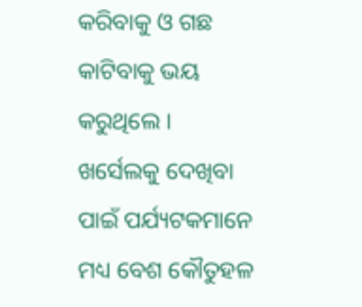କରିବାକୁ ଓ ଗଛ କାଟିବାକୁ ଭୟ କରୁଥିଲେ । ଖର୍ସେଲକୁ ଦେଖିବା ପାଇଁ ପର୍ଯ୍ୟଟକମାନେ ମଧ୍ୟ ବେଶ କୌତୁହଳ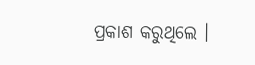ପ୍ରକାଶ କରୁଥିଲେ ।